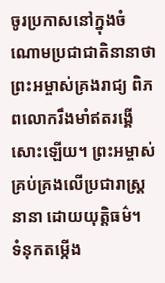ចូរប្រកាសនៅក្នុងចំណោមប្រជាជាតិនានាថា ព្រះអម្ចាស់គ្រងរាជ្យ ពិភពលោករឹងមាំឥតរង្គើសោះឡើយ។ ព្រះអម្ចាស់គ្រប់គ្រងលើប្រជារាស្ត្រនានា ដោយយុត្តិធម៌។
ទំនុកតម្កើង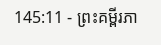145:11 - ព្រះគម្ពីរភា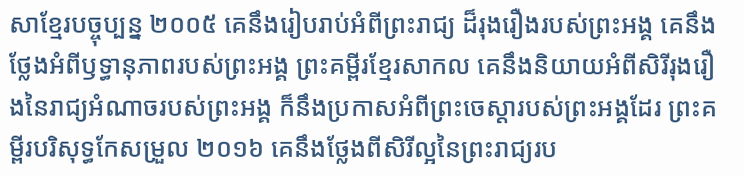សាខ្មែរបច្ចុប្បន្ន ២០០៥ គេនឹងរៀបរាប់អំពីព្រះរាជ្យ ដ៏រុងរឿងរបស់ព្រះអង្គ គេនឹងថ្លែងអំពីឫទ្ធានុភាពរបស់ព្រះអង្គ ព្រះគម្ពីរខ្មែរសាកល គេនឹងនិយាយអំពីសិរីរុងរឿងនៃរាជ្យអំណាចរបស់ព្រះអង្គ ក៏នឹងប្រកាសអំពីព្រះចេស្ដារបស់ព្រះអង្គដែរ ព្រះគម្ពីរបរិសុទ្ធកែសម្រួល ២០១៦ គេនឹងថ្លែងពីសិរីល្អនៃព្រះរាជ្យរប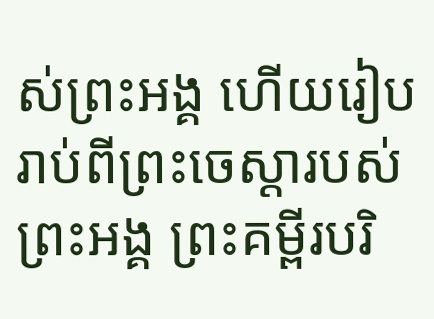ស់ព្រះអង្គ ហើយរៀបរាប់ពីព្រះចេស្ដារបស់ព្រះអង្គ ព្រះគម្ពីរបរិ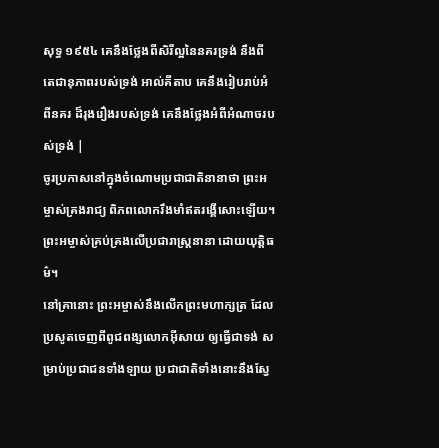សុទ្ធ ១៩៥៤ គេនឹងថ្លែងពីសិរីល្អនៃនគរទ្រង់ នឹងពីតេជានុភាពរបស់ទ្រង់ អាល់គីតាប គេនឹងរៀបរាប់អំពីនគរ ដ៏រុងរឿងរបស់ទ្រង់ គេនឹងថ្លែងអំពីអំណាចរបស់ទ្រង់ |
ចូរប្រកាសនៅក្នុងចំណោមប្រជាជាតិនានាថា ព្រះអម្ចាស់គ្រងរាជ្យ ពិភពលោករឹងមាំឥតរង្គើសោះឡើយ។ ព្រះអម្ចាស់គ្រប់គ្រងលើប្រជារាស្ត្រនានា ដោយយុត្តិធម៌។
នៅគ្រានោះ ព្រះអម្ចាស់នឹងលើកព្រះមហាក្សត្រ ដែលប្រសូតចេញពីពូជពង្សលោកអ៊ីសាយ ឲ្យធ្វើជាទង់ សម្រាប់ប្រជាជនទាំងឡាយ ប្រជាជាតិទាំងនោះនឹងស្វែ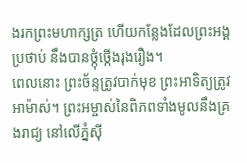ងរកព្រះមហាក្សត្រ ហើយកន្លែងដែលព្រះអង្គប្រថាប់ នឹងបានថ្កុំថ្កើងរុងរឿង។
ពេលនោះ ព្រះច័ន្ទត្រូវបាក់មុខ ព្រះអាទិត្យត្រូវអាម៉ាស់។ ព្រះអម្ចាស់នៃពិភពទាំងមូលនឹងគ្រងរាជ្យ នៅលើភ្នំស៊ី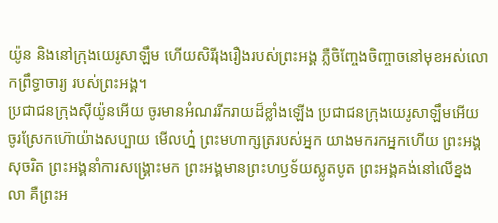យ៉ូន និងនៅក្រុងយេរូសាឡឹម ហើយសិរីរុងរឿងរបស់ព្រះអង្គ ភ្លឺចិញ្ចែងចិញ្ចាចនៅមុខអស់លោកព្រឹទ្ធាចារ្យ របស់ព្រះអង្គ។
ប្រជាជនក្រុងស៊ីយ៉ូនអើយ ចូរមានអំណររីករាយដ៏ខ្លាំងឡើង ប្រជាជនក្រុងយេរូសាឡឹមអើយ ចូរស្រែកហ៊ោយ៉ាងសប្បាយ មើលហ្ន៎ ព្រះមហាក្សត្ររបស់អ្នក យាងមករកអ្នកហើយ ព្រះអង្គសុចរិត ព្រះអង្គនាំការសង្គ្រោះមក ព្រះអង្គមានព្រះហឫទ័យស្លូតបូត ព្រះអង្គគង់នៅលើខ្នងលា គឺព្រះអ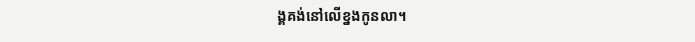ង្គគង់នៅលើខ្នងកូនលា។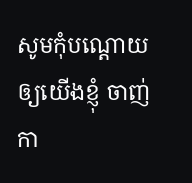សូមកុំបណ្ដោយឲ្យយើងខ្ញុំ ចាញ់កា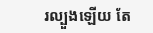រល្បួងឡើយ តែ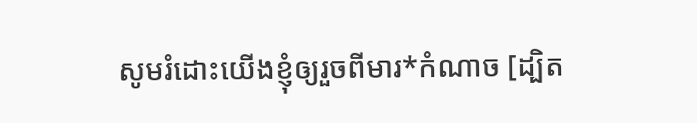សូមរំដោះយើងខ្ញុំឲ្យរួចពីមារ*កំណាច [ដ្បិត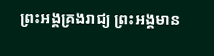ព្រះអង្គគ្រងរាជ្យ ព្រះអង្គមាន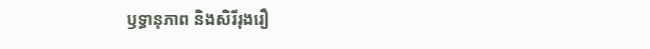ឫទ្ធានុភាព និងសិរីរុងរឿ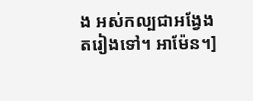ង អស់កល្បជាអង្វែងតរៀងទៅ។ អាម៉ែន។]